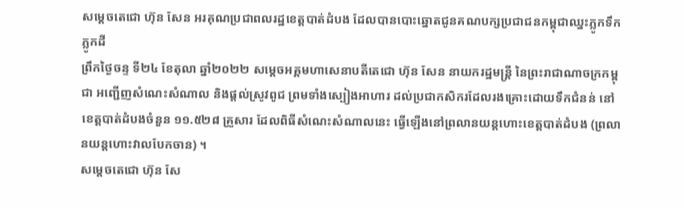សម្តេចតេជោ ហ៊ុន សែន អរគុណប្រជាពលរដ្ឋខេត្តបាត់ដំបង ដែលបានបោះឆ្នោតជូនគណបក្សប្រជាជនកម្ពុជាឈ្នះភ្លូកទឹកភ្លូកដី
ព្រឹកថ្ងៃចន្ទ ទី២៤ ខែតុលា ឆ្នាំ២០២២ សម្ដេចអគ្គមហាសេនាបតីតេជោ ហ៊ុន សែន នាយករដ្ឋមន្ត្រី នៃព្រះរាជាណាចក្រកម្ពុជា អញ្ជើញសំណេះសំណាល និងផ្តល់ស្រូវពូជ ព្រមទាំងស្បៀងអាហារ ដល់ប្រជាកសិករដែលរងគ្រោះដោយទឹកជំនន់ នៅខេត្តបាត់ដំបងចំនួន ១១.៥២៨ គ្រួសារ ដែលពិធីសំណេះសំណាលនេះ ធ្វើឡើងនៅព្រលានយន្តហោះខេត្តបាត់ដំបង (ព្រលានយន្តហោះវាលបែកចាន) ។
សម្តេចតេជោ ហ៊ុន សែ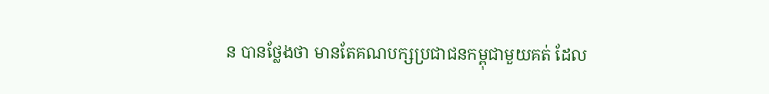ន បានថ្លែងថា មានតែគណបក្សប្រជាជនកម្ពុជាមួយគត់ ដែល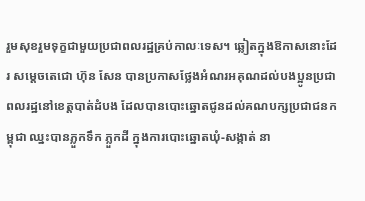រួមសុខរួមទុក្ខជាមួយប្រជាពលរដ្ឋគ្រប់កាលៈទេស។ ឆ្លៀតក្នុងឱកាសនោះដែរ សម្តេចតេជោ ហ៊ុន សែន បានប្រកាសថ្លែងអំណរអគុណដល់បងប្អូនប្រជាពលរដ្ឋនៅខេត្តបាត់ដំបង ដែលបានបោះឆ្នោតជូនដល់គណបក្សប្រជាជនកម្ពុជា ឈ្នះបានភ្លួកទឹក ភ្លួកដី ក្នុងការបោះឆ្នោតឃុំ-សង្កាត់ នា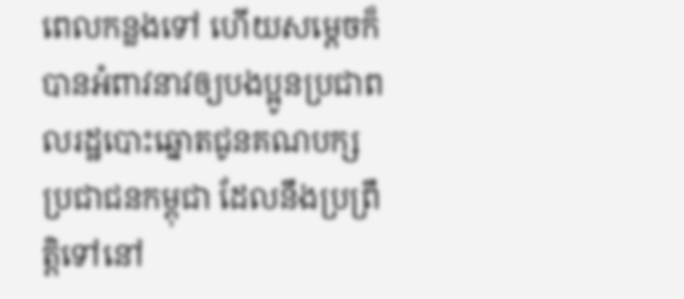ពេលកន្លងទៅ ហើយសម្តេចក៏បានអំពាវនាវឲ្យបងប្អូនប្រជាពលរដ្ឋបោះឆ្នោតជូនគណបក្សប្រជាជនកម្ពុជា ដែលនឹងប្រព្រឹត្តិទៅនៅ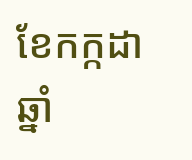ខែកក្កដា ឆ្នាំ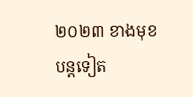២០២៣ ខាងមុខបន្តទៀត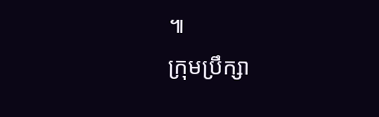៕
ក្រុមប្រឹក្សា